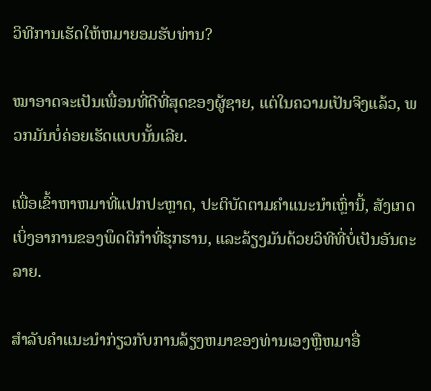ວິທີການເຮັດໃຫ້ຫມາຍອມຮັບທ່ານ?

ໝາອາດຈະເປັນເພື່ອນທີ່ດີທີ່ສຸດຂອງຜູ້ຊາຍ, ແຕ່ໃນຄວາມເປັນຈິງແລ້ວ, ພວກມັນບໍ່ຄ່ອຍເຮັດແບບນັ້ນເລີຍ.

ເພື່ອເຂົ້າຫາຫມາທີ່ແປກປະຫຼາດ, ປະຕິບັດຕາມຄໍາແນະນໍາເຫຼົ່ານີ້, ສັງເກດເບິ່ງອາການຂອງພຶດຕິກໍາທີ່ຮຸກຮານ, ແລະລ້ຽງມັນດ້ວຍວິທີທີ່ບໍ່ເປັນອັນຕະລາຍ.

ສໍາລັບຄໍາແນະນໍາກ່ຽວກັບການລ້ຽງຫມາຂອງທ່ານເອງຫຼືຫມາອື່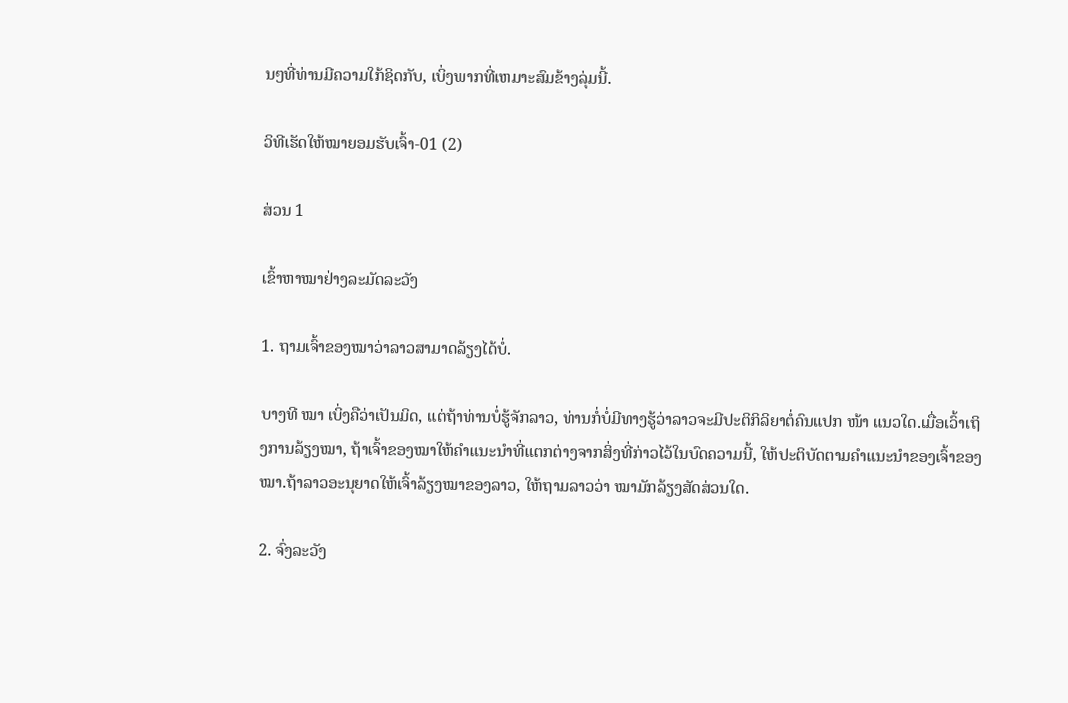ນໆທີ່ທ່ານມີຄວາມໃກ້ຊິດກັບ, ເບິ່ງພາກທີ່ເຫມາະສົມຂ້າງລຸ່ມນີ້.

ວິທີເຮັດໃຫ້ໝາຍອມຮັບເຈົ້າ-01 (2)

ສ່ວນ 1

ເຂົ້າຫາໝາຢ່າງລະມັດລະວັງ

1. ຖາມເຈົ້າຂອງໝາວ່າລາວສາມາດລ້ຽງໄດ້ບໍ່.

ບາງທີ ໝາ ເບິ່ງຄືວ່າເປັນມິດ, ແຕ່ຖ້າທ່ານບໍ່ຮູ້ຈັກລາວ, ທ່ານກໍ່ບໍ່ມີທາງຮູ້ວ່າລາວຈະມີປະຕິກິລິຍາຕໍ່ຄົນແປກ ໜ້າ ແນວໃດ.ເມື່ອເວົ້າເຖິງການລ້ຽງໝາ, ຖ້າເຈົ້າຂອງໝາໃຫ້ຄຳແນະນຳທີ່ແຕກຕ່າງຈາກສິ່ງທີ່ກ່າວໄວ້ໃນບົດຄວາມນີ້, ໃຫ້ປະຕິບັດຕາມຄຳແນະນຳຂອງເຈົ້າຂອງໝາ.ຖ້າລາວອະນຸຍາດໃຫ້ເຈົ້າລ້ຽງໝາຂອງລາວ, ໃຫ້ຖາມລາວວ່າ ໝາມັກລ້ຽງສັດສ່ວນໃດ.

2. ຈົ່ງລະວັງ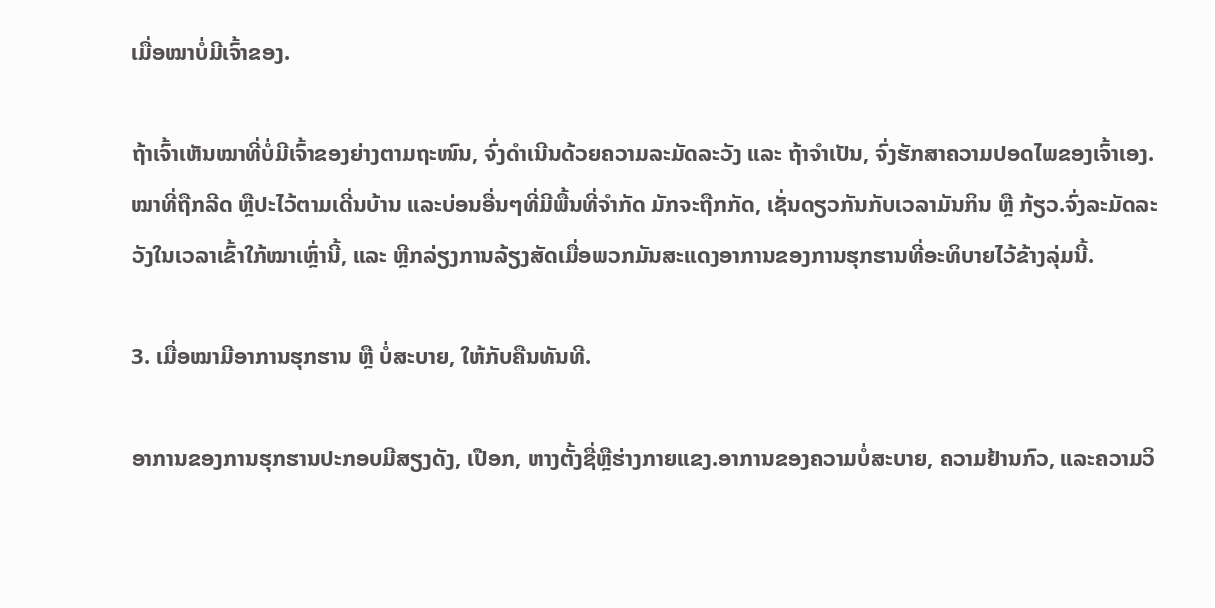ເມື່ອໝາບໍ່ມີເຈົ້າຂອງ.

ຖ້າເຈົ້າເຫັນໝາທີ່ບໍ່ມີເຈົ້າຂອງຍ່າງຕາມຖະໜົນ, ຈົ່ງດຳເນີນດ້ວຍຄວາມລະມັດລະວັງ ແລະ ຖ້າຈຳເປັນ, ຈົ່ງຮັກສາຄວາມປອດໄພຂອງເຈົ້າເອງ.ໝາທີ່ຖືກລີດ ຫຼືປະໄວ້ຕາມເດີ່ນບ້ານ ແລະບ່ອນອື່ນໆທີ່ມີພື້ນທີ່ຈຳກັດ ມັກຈະຖືກກັດ, ເຊັ່ນດຽວກັນກັບເວລາມັນກິນ ຫຼື ກ້ຽວ.ຈົ່ງລະມັດລະວັງໃນເວລາເຂົ້າໃກ້ໝາເຫຼົ່ານີ້, ແລະ ຫຼີກລ່ຽງການລ້ຽງສັດເມື່ອພວກມັນສະແດງອາການຂອງການຮຸກຮານທີ່ອະທິບາຍໄວ້ຂ້າງລຸ່ມນີ້.

3. ເມື່ອໝາມີອາການຮຸກຮານ ຫຼື ບໍ່ສະບາຍ, ໃຫ້ກັບຄືນທັນທີ.

ອາການຂອງການຮຸກຮານປະກອບມີສຽງດັງ, ເປືອກ, ຫາງຕັ້ງຊື່ຫຼືຮ່າງກາຍແຂງ.ອາການຂອງຄວາມບໍ່ສະບາຍ, ຄວາມຢ້ານກົວ, ແລະຄວາມວິ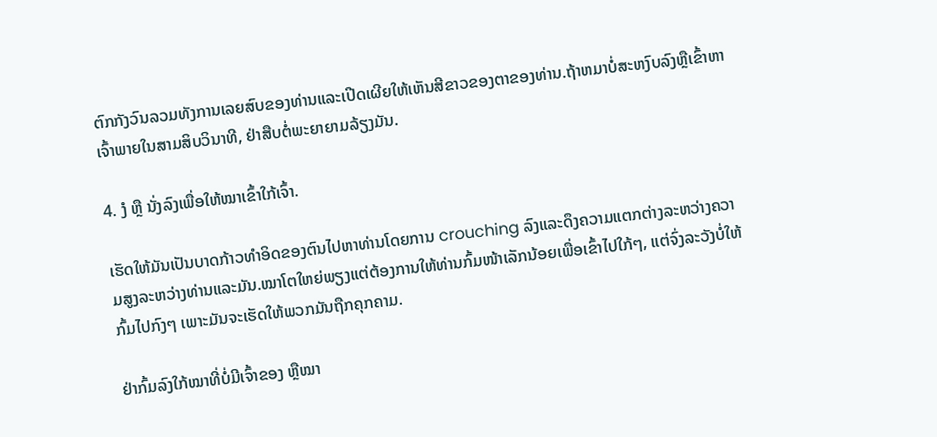ຕົກກັງວົນລວມທັງການເລຍສົບຂອງທ່ານແລະເປີດເຜີຍໃຫ້ເຫັນສີຂາວຂອງຕາຂອງທ່ານ.ຖ້າຫມາບໍ່ສະຫງົບລົງຫຼືເຂົ້າຫາເຈົ້າພາຍໃນສາມສິບວິນາທີ, ຢ່າສືບຕໍ່ພະຍາຍາມລ້ຽງມັນ.

4. ງໍ ຫຼື ນັ່ງລົງເພື່ອໃຫ້ໝາເຂົ້າໃກ້ເຈົ້າ.

ເຮັດໃຫ້ມັນເປັນບາດກ້າວທໍາອິດຂອງຕົນໄປຫາທ່ານໂດຍການ crouching ລົງແລະດຶງຄວາມແຕກຕ່າງລະຫວ່າງຄວາມສູງລະຫວ່າງທ່ານແລະມັນ.ໝາໂຕໃຫຍ່ພຽງແຕ່ຕ້ອງການໃຫ້ທ່ານກົ້ມໜ້າເລັກນ້ອຍເພື່ອເຂົ້າໄປໃກ້ໆ, ແຕ່ຈົ່ງລະວັງບໍ່ໃຫ້ກົ້ມໄປກົງໆ ເພາະມັນຈະເຮັດໃຫ້ພວກມັນຖືກຄຸກຄາມ.

ຢ່າກົ້ມລົງໃກ້ໝາທີ່ບໍ່ມີເຈົ້າຂອງ ຫຼືໝາ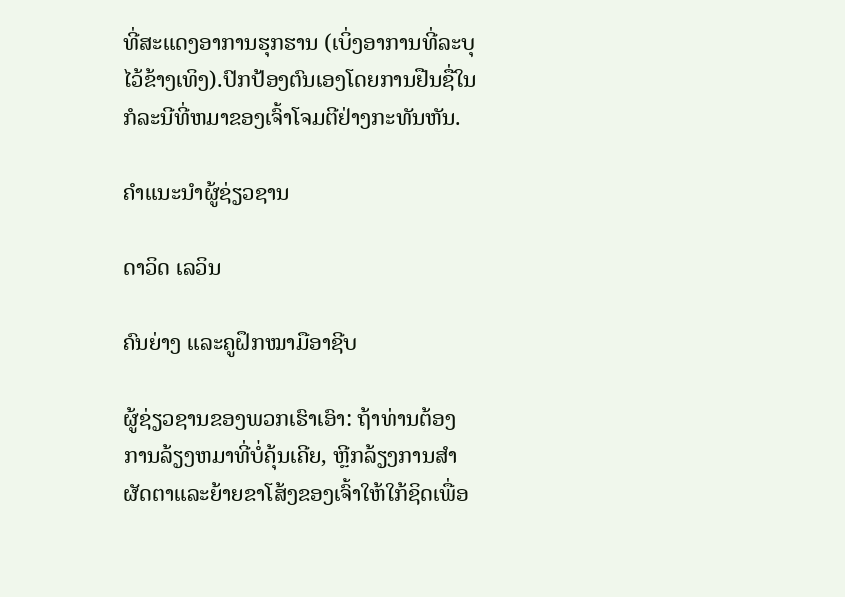ທີ່ສະແດງອາການຮຸກຮານ (ເບິ່ງອາການທີ່ລະບຸໄວ້ຂ້າງເທິງ).ປົກປ້ອງຕົນເອງໂດຍການຢືນຊື່ໃນກໍລະນີທີ່ຫມາຂອງເຈົ້າໂຈມຕີຢ່າງກະທັນຫັນ.

ຄໍາແນະນໍາຜູ້ຊ່ຽວຊານ

ດາວິດ ເລວິນ

ຄົນຍ່າງ ແລະຄູຝຶກໝາມືອາຊີບ

ຜູ້ຊ່ຽວຊານຂອງພວກເຮົາເອົາ: ຖ້າທ່ານຕ້ອງການລ້ຽງຫມາທີ່ບໍ່ຄຸ້ນເຄີຍ, ຫຼີກລ້ຽງການສໍາຜັດຕາແລະຍ້າຍຂາໂສ້ງຂອງເຈົ້າໃຫ້ໃກ້ຊິດເພື່ອ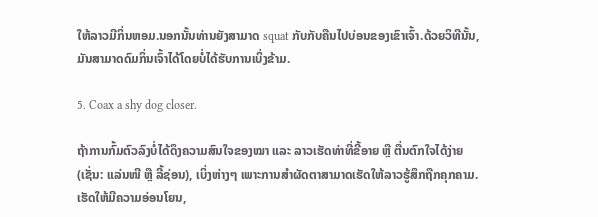ໃຫ້ລາວມີກິ່ນຫອມ.ນອກນັ້ນທ່ານຍັງສາມາດ squat ກັບກັບຄືນໄປບ່ອນຂອງເຂົາເຈົ້າ.ດ້ວຍວິທີນັ້ນ, ມັນສາມາດດົມກິ່ນເຈົ້າໄດ້ໂດຍບໍ່ໄດ້ຮັບການເບິ່ງຂ້າມ.

5. Coax a shy dog closer.

ຖ້າການກົ້ມຕົວລົງບໍ່ໄດ້ດຶງຄວາມສົນໃຈຂອງໝາ ແລະ ລາວເຮັດທ່າທີ່ຂີ້ອາຍ ຫຼື ຕື່ນຕົກໃຈໄດ້ງ່າຍ (ເຊັ່ນ: ແລ່ນໜີ ຫຼື ລີ້ຊ່ອນ), ເບິ່ງຫ່າງໆ ເພາະການສຳຜັດຕາສາມາດເຮັດໃຫ້ລາວຮູ້ສຶກຖືກຄຸກຄາມ.ເຮັດໃຫ້ມີຄວາມອ່ອນໂຍນ,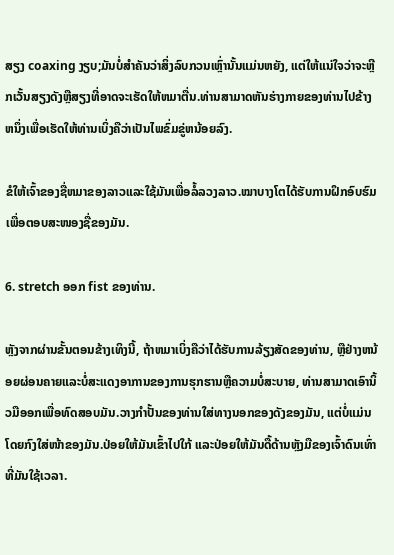ສຽງ coaxing ງຽບ;ມັນບໍ່ສໍາຄັນວ່າສິ່ງລົບກວນເຫຼົ່ານັ້ນແມ່ນຫຍັງ, ແຕ່ໃຫ້ແນ່ໃຈວ່າຈະຫຼີກເວັ້ນສຽງດັງຫຼືສຽງທີ່ອາດຈະເຮັດໃຫ້ຫມາຕື່ນ.ທ່ານສາມາດຫັນຮ່າງກາຍຂອງທ່ານໄປຂ້າງຫນຶ່ງເພື່ອເຮັດໃຫ້ທ່ານເບິ່ງຄືວ່າເປັນໄພຂົ່ມຂູ່ຫນ້ອຍລົງ.

ຂໍໃຫ້ເຈົ້າຂອງຊື່ຫມາຂອງລາວແລະໃຊ້ມັນເພື່ອລໍ້ລວງລາວ.ໝາບາງໂຕໄດ້ຮັບການຝຶກອົບຮົມເພື່ອຕອບສະໜອງຊື່ຂອງມັນ.

6. stretch ອອກ fist ຂອງທ່ານ.

ຫຼັງຈາກຜ່ານຂັ້ນຕອນຂ້າງເທິງນີ້, ຖ້າຫມາເບິ່ງຄືວ່າໄດ້ຮັບການລ້ຽງສັດຂອງທ່ານ, ຫຼືຢ່າງຫນ້ອຍຜ່ອນຄາຍແລະບໍ່ສະແດງອາການຂອງການຮຸກຮານຫຼືຄວາມບໍ່ສະບາຍ, ທ່ານສາມາດເອົານິ້ວມືອອກເພື່ອທົດສອບມັນ.ວາງກຳປັ້ນຂອງທ່ານໃສ່ທາງນອກຂອງດັງຂອງມັນ, ແຕ່ບໍ່ແມ່ນໂດຍກົງໃສ່ໜ້າຂອງມັນ.ປ່ອຍໃຫ້ມັນເຂົ້າໄປໃກ້ ແລະປ່ອຍໃຫ້ມັນດື້ດ້ານຫຼັງມືຂອງເຈົ້າດົນເທົ່າທີ່ມັນໃຊ້ເວລາ.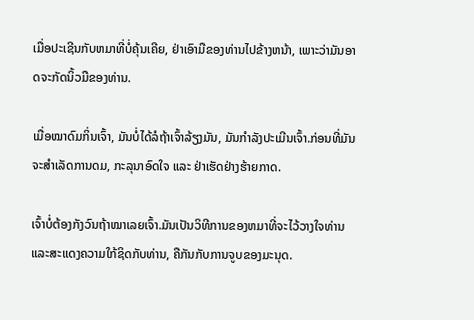ເມື່ອປະເຊີນກັບຫມາທີ່ບໍ່ຄຸ້ນເຄີຍ, ຢ່າເອົາມືຂອງທ່ານໄປຂ້າງຫນ້າ, ເພາະວ່າມັນອາດຈະກັດນິ້ວມືຂອງທ່ານ.

ເມື່ອໝາດົມກິ່ນເຈົ້າ, ມັນບໍ່ໄດ້ລໍຖ້າເຈົ້າລ້ຽງມັນ, ມັນກຳລັງປະເມີນເຈົ້າ.ກ່ອນທີ່ມັນຈະສຳເລັດການດມ, ກະລຸນາອົດໃຈ ແລະ ຢ່າເຮັດຢ່າງຮ້າຍກາດ.

ເຈົ້າບໍ່ຕ້ອງກັງວົນຖ້າໝາເລຍເຈົ້າ.ມັນເປັນວິທີການຂອງຫມາທີ່ຈະໄວ້ວາງໃຈທ່ານແລະສະແດງຄວາມໃກ້ຊິດກັບທ່ານ, ຄືກັນກັບການຈູບຂອງມະນຸດ.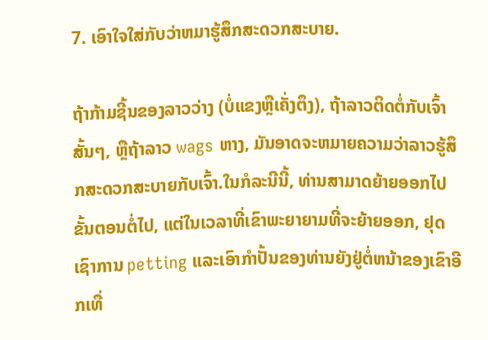7. ເອົາໃຈໃສ່ກັບວ່າຫມາຮູ້ສຶກສະດວກສະບາຍ.

ຖ້າກ້າມຊີ້ນຂອງລາວວ່າງ (ບໍ່ແຂງຫຼືເຄັ່ງຕຶງ), ຖ້າລາວຕິດຕໍ່ກັບເຈົ້າສັ້ນໆ, ຫຼືຖ້າລາວ wags ຫາງ, ມັນອາດຈະຫມາຍຄວາມວ່າລາວຮູ້ສຶກສະດວກສະບາຍກັບເຈົ້າ.ໃນກໍລະນີນີ້, ທ່ານສາມາດຍ້າຍອອກໄປຂັ້ນຕອນຕໍ່ໄປ, ແຕ່ໃນເວລາທີ່ເຂົາພະຍາຍາມທີ່ຈະຍ້າຍອອກ, ຢຸດເຊົາການ petting ແລະເອົາກໍາປັ້ນຂອງທ່ານຍັງຢູ່ຕໍ່ຫນ້າຂອງເຂົາອີກເທື່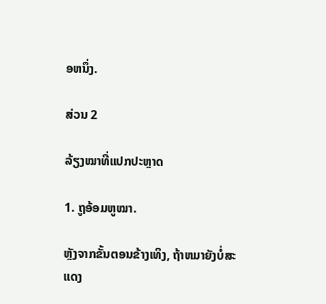ອຫນຶ່ງ.

ສ່ວນ 2

ລ້ຽງໝາທີ່ແປກປະຫຼາດ

1. ຖູອ້ອມຫູໝາ.

ຫຼັງຈາກຂັ້ນຕອນຂ້າງເທິງ, ຖ້າຫມາຍັງບໍ່ສະແດງ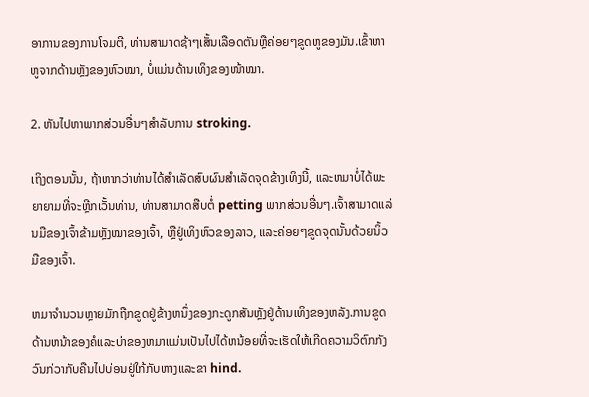ອາການຂອງການໂຈມຕີ, ທ່ານສາມາດຊ້າໆເສັ້ນເລືອດຕັນຫຼືຄ່ອຍໆຂູດຫູຂອງມັນ.ເຂົ້າຫາຫູຈາກດ້ານຫຼັງຂອງຫົວໝາ, ບໍ່ແມ່ນດ້ານເທິງຂອງໜ້າໝາ.

2. ຫັນໄປຫາພາກສ່ວນອື່ນໆສໍາລັບການ stroking.

ເຖິງຕອນນັ້ນ, ຖ້າຫາກວ່າທ່ານໄດ້ສໍາເລັດສົບຜົນສໍາເລັດຈຸດຂ້າງເທິງນີ້, ແລະຫມາບໍ່ໄດ້ພະຍາຍາມທີ່ຈະຫຼີກເວັ້ນທ່ານ, ທ່ານສາມາດສືບຕໍ່ petting ພາກສ່ວນອື່ນໆ.ເຈົ້າສາມາດແລ່ນມືຂອງເຈົ້າຂ້າມຫຼັງໝາຂອງເຈົ້າ, ຫຼືຢູ່ເທິງຫົວຂອງລາວ, ແລະຄ່ອຍໆຂູດຈຸດນັ້ນດ້ວຍນິ້ວມືຂອງເຈົ້າ.

ຫມາຈໍານວນຫຼາຍມັກຖືກຂູດຢູ່ຂ້າງຫນຶ່ງຂອງກະດູກສັນຫຼັງຢູ່ດ້ານເທິງຂອງຫລັງ.ການຂູດດ້ານຫນ້າຂອງຄໍແລະບ່າຂອງຫມາແມ່ນເປັນໄປໄດ້ຫນ້ອຍທີ່ຈະເຮັດໃຫ້ເກີດຄວາມວິຕົກກັງວົນກ່ວາກັບຄືນໄປບ່ອນຢູ່ໃກ້ກັບຫາງແລະຂາ hind.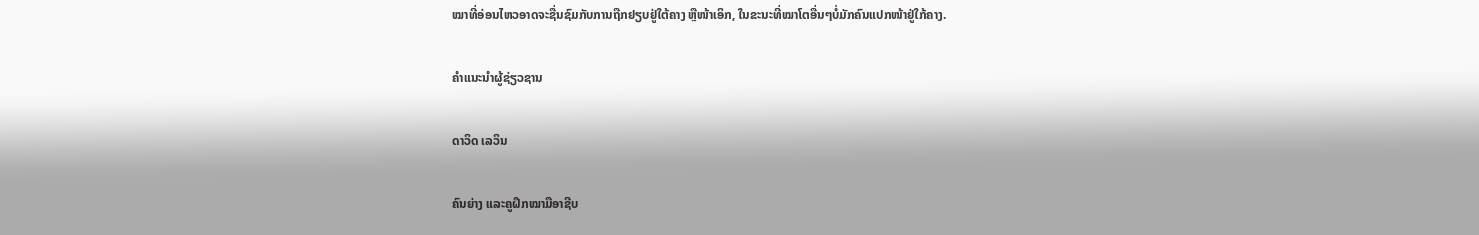ໝາທີ່ອ່ອນໄຫວອາດຈະຊື່ນຊົມກັບການຖືກຢຽບຢູ່ໃຕ້ຄາງ ຫຼືໜ້າເອິກ, ໃນຂະນະທີ່ໝາໂຕອື່ນໆບໍ່ມັກຄົນແປກໜ້າຢູ່ໃກ້ຄາງ.

ຄໍາແນະນໍາຜູ້ຊ່ຽວຊານ

ດາວິດ ເລວິນ

ຄົນຍ່າງ ແລະຄູຝຶກໝາມືອາຊີບ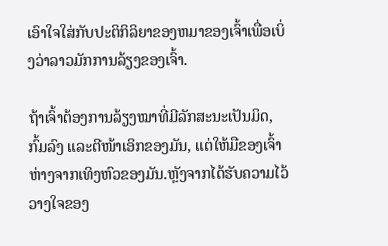ເອົາໃຈໃສ່ກັບປະຕິກິລິຍາຂອງຫມາຂອງເຈົ້າເພື່ອເບິ່ງວ່າລາວມັກການລ້ຽງຂອງເຈົ້າ.

ຖ້າເຈົ້າຕ້ອງການລ້ຽງໝາທີ່ມີລັກສະນະເປັນມິດ, ກົ້ມລົງ ແລະຕີໜ້າເອິກຂອງມັນ, ແຕ່ໃຫ້ມືຂອງເຈົ້າຫ່າງຈາກເທິງຫົວຂອງມັນ.ຫຼັງຈາກໄດ້ຮັບຄວາມໄວ້ວາງໃຈຂອງ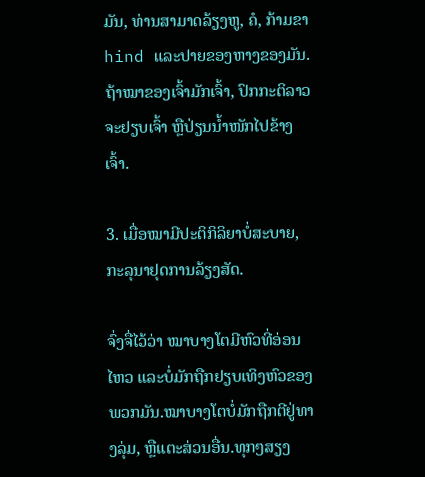ມັນ, ທ່ານສາມາດລ້ຽງຫູ, ຄໍ, ກ້າມຂາ hind ແລະປາຍຂອງຫາງຂອງມັນ.ຖ້າໝາຂອງເຈົ້າມັກເຈົ້າ, ປົກກະຕິລາວຈະຢຽບເຈົ້າ ຫຼືປ່ຽນນ້ຳໜັກໄປຂ້າງເຈົ້າ.

3. ເມື່ອໝາມີປະຕິກິລິຍາບໍ່ສະບາຍ, ກະລຸນາຢຸດການລ້ຽງສັດ.

ຈົ່ງຈື່ໄວ້ວ່າ ໝາບາງໂຕມີຫົວທີ່ອ່ອນໄຫວ ແລະບໍ່ມັກຖືກຢຽບເທິງຫົວຂອງພວກມັນ.ໝາບາງໂຕບໍ່ມັກຖືກຕີຢູ່ທາງລຸ່ມ, ຫຼືແຕະສ່ວນອື່ນ.ທຸກໆສຽງ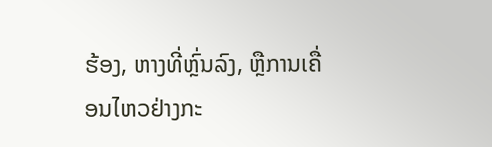ຮ້ອງ, ຫາງທີ່ຫຼົ່ນລົງ, ຫຼືການເຄື່ອນໄຫວຢ່າງກະ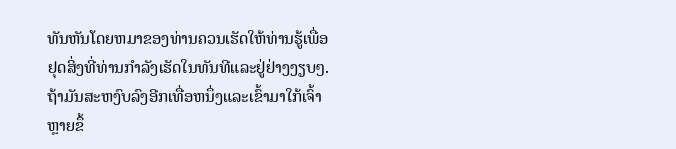ທັນຫັນໂດຍຫມາຂອງທ່ານຄວນເຮັດໃຫ້ທ່ານຮູ້ເພື່ອຢຸດສິ່ງທີ່ທ່ານກໍາລັງເຮັດໃນທັນທີແລະຢູ່ຢ່າງງຽບໆ.ຖ້າມັນສະຫງົບລົງອີກເທື່ອຫນຶ່ງແລະເຂົ້າມາໃກ້ເຈົ້າຫຼາຍຂຶ້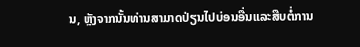ນ, ຫຼັງຈາກນັ້ນທ່ານສາມາດປ່ຽນໄປບ່ອນອື່ນແລະສືບຕໍ່ການ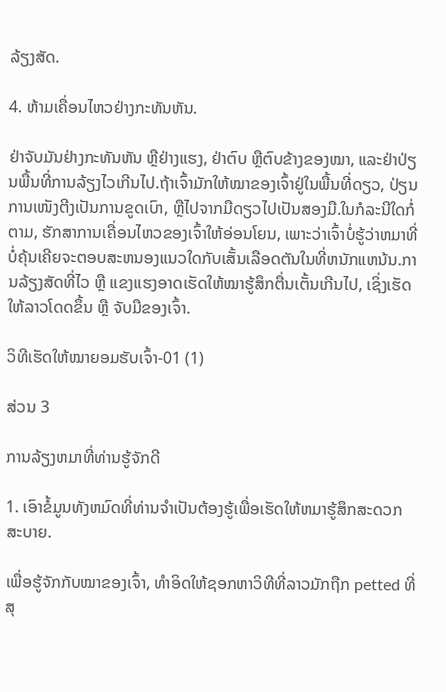ລ້ຽງສັດ.

4. ຫ້າມເຄື່ອນໄຫວຢ່າງກະທັນຫັນ.

ຢ່າຈັບມັນຢ່າງກະທັນຫັນ ຫຼືຢ່າງແຮງ, ຢ່າຕົບ ຫຼືຕົບຂ້າງຂອງໝາ, ແລະຢ່າປ່ຽນພື້ນທີ່ການລ້ຽງໄວເກີນໄປ.ຖ້າເຈົ້າມັກໃຫ້ໝາຂອງເຈົ້າຢູ່ໃນພື້ນທີ່ດຽວ, ປ່ຽນການເໜັງຕີງເປັນການຂູດເບົາ, ຫຼືໄປຈາກມືດຽວໄປເປັນສອງມື.ໃນກໍລະນີໃດກໍ່ຕາມ, ຮັກສາການເຄື່ອນໄຫວຂອງເຈົ້າໃຫ້ອ່ອນໂຍນ, ເພາະວ່າເຈົ້າບໍ່ຮູ້ວ່າຫມາທີ່ບໍ່ຄຸ້ນເຄີຍຈະຕອບສະຫນອງແນວໃດກັບເສັ້ນເລືອດຕັນໃນທີ່ຫນັກແຫນ້ນ.ການລ້ຽງສັດທີ່ໄວ ຫຼື ແຂງແຮງອາດເຮັດໃຫ້ໝາຮູ້ສຶກຕື່ນເຕັ້ນເກີນໄປ, ເຊິ່ງເຮັດໃຫ້ລາວໂດດຂຶ້ນ ຫຼື ຈັບມືຂອງເຈົ້າ.

ວິທີເຮັດໃຫ້ໝາຍອມຮັບເຈົ້າ-01 (1)

ສ່ວນ 3

ການລ້ຽງຫມາທີ່ທ່ານຮູ້ຈັກດີ

1. ເອົາຂໍ້ມູນທັງຫມົດທີ່ທ່ານຈໍາເປັນຕ້ອງຮູ້ເພື່ອເຮັດໃຫ້ຫມາຮູ້ສຶກສະດວກສະບາຍ.

ເພື່ອຮູ້ຈັກກັບໝາຂອງເຈົ້າ, ທຳອິດໃຫ້ຊອກຫາວິທີທີ່ລາວມັກຖືກ petted ທີ່ສຸ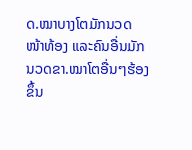ດ.ໝາບາງໂຕມັກນວດໜ້າທ້ອງ ແລະຄົນອື່ນມັກນວດຂາ.ໝາໂຕອື່ນໆຮ້ອງຂຶ້ນ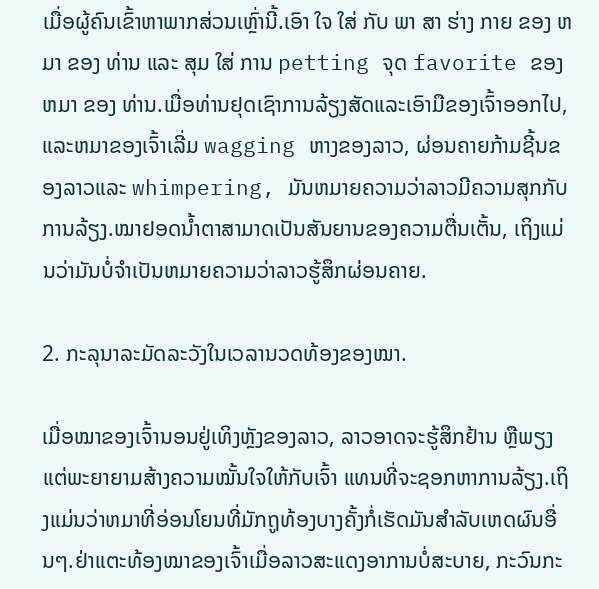ເມື່ອຜູ້ຄົນເຂົ້າຫາພາກສ່ວນເຫຼົ່ານີ້.ເອົາ ໃຈ ໃສ່ ກັບ ພາ ສາ ຮ່າງ ກາຍ ຂອງ ຫມາ ຂອງ ທ່ານ ແລະ ສຸມ ໃສ່ ການ petting ຈຸດ favorite ຂອງ ຫມາ ຂອງ ທ່ານ.ເມື່ອທ່ານຢຸດເຊົາການລ້ຽງສັດແລະເອົາມືຂອງເຈົ້າອອກໄປ, ແລະຫມາຂອງເຈົ້າເລີ່ມ wagging ຫາງຂອງລາວ, ຜ່ອນຄາຍກ້າມຊີ້ນຂອງລາວແລະ whimpering, ມັນຫມາຍຄວາມວ່າລາວມີຄວາມສຸກກັບການລ້ຽງ.ໝາຢອດນໍ້າຕາສາມາດເປັນສັນຍານຂອງຄວາມຕື່ນເຕັ້ນ, ເຖິງແມ່ນວ່າມັນບໍ່ຈໍາເປັນຫມາຍຄວາມວ່າລາວຮູ້ສຶກຜ່ອນຄາຍ.

2. ກະລຸນາລະມັດລະວັງໃນເວລານວດທ້ອງຂອງໝາ.

ເມື່ອໝາຂອງເຈົ້ານອນຢູ່ເທິງຫຼັງຂອງລາວ, ລາວອາດຈະຮູ້ສຶກຢ້ານ ຫຼືພຽງແຕ່ພະຍາຍາມສ້າງຄວາມໝັ້ນໃຈໃຫ້ກັບເຈົ້າ ແທນທີ່ຈະຊອກຫາການລ້ຽງ.ເຖິງແມ່ນວ່າຫມາທີ່ອ່ອນໂຍນທີ່ມັກຖູທ້ອງບາງຄັ້ງກໍ່ເຮັດມັນສໍາລັບເຫດຜົນອື່ນໆ.ຢ່າແຕະທ້ອງໝາຂອງເຈົ້າເມື່ອລາວສະແດງອາການບໍ່ສະບາຍ, ກະວົນກະ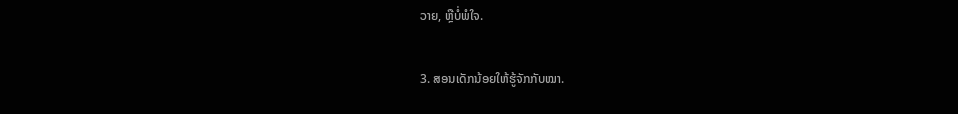ວາຍ, ຫຼືບໍ່ພໍໃຈ.

3. ສອນເດັກນ້ອຍໃຫ້ຮູ້ຈັກກັບໝາ.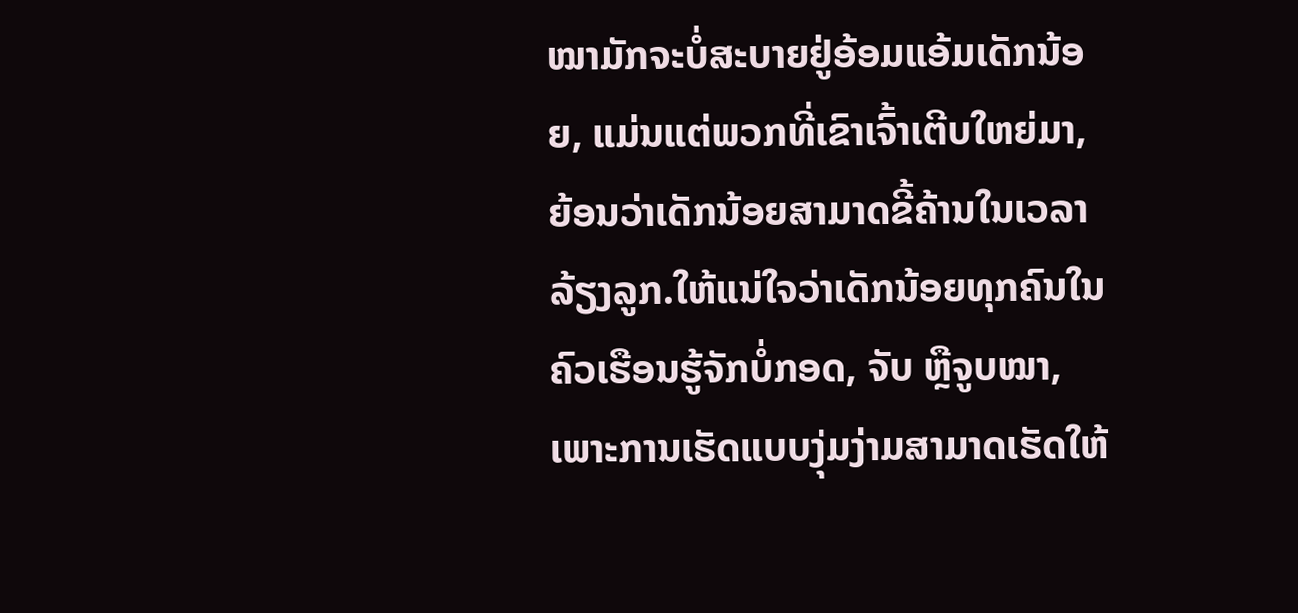ໝາມັກຈະບໍ່ສະບາຍຢູ່ອ້ອມແອ້ມເດັກນ້ອຍ, ແມ່ນແຕ່ພວກທີ່ເຂົາເຈົ້າເຕີບໃຫຍ່ມາ, ຍ້ອນວ່າເດັກນ້ອຍສາມາດຂີ້ຄ້ານໃນເວລາລ້ຽງລູກ.ໃຫ້ແນ່ໃຈວ່າເດັກນ້ອຍທຸກຄົນໃນຄົວເຮືອນຮູ້ຈັກບໍ່ກອດ, ຈັບ ຫຼືຈູບໝາ, ເພາະການເຮັດແບບງຸ່ມງ່າມສາມາດເຮັດໃຫ້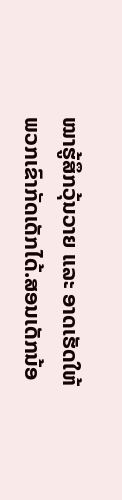ໝາຮູ້ສຶກວຸ້ນວາຍ ແລະ ອາດເຮັດໃຫ້ພວກເຂົາກັດເດັກໄດ້.ສອນເດັກນ້ອ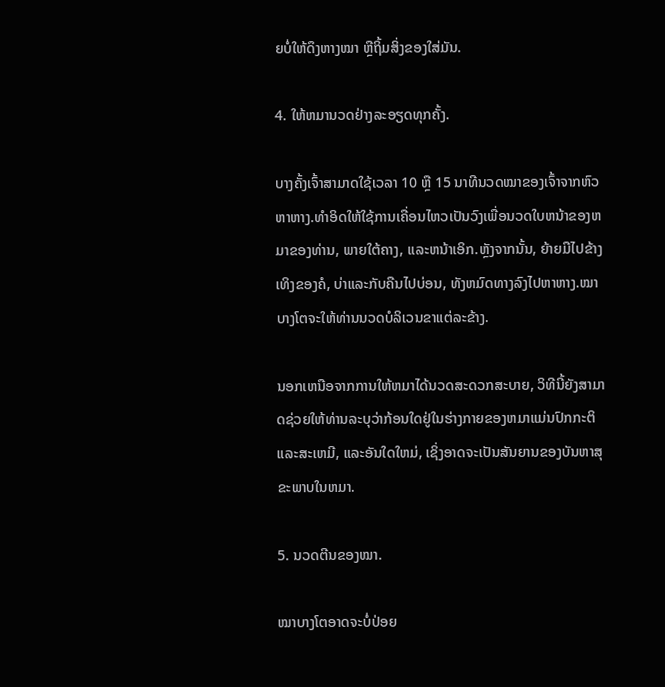ຍບໍ່ໃຫ້ດຶງຫາງໝາ ຫຼືຖິ້ມສິ່ງຂອງໃສ່ມັນ.

4. ໃຫ້ຫມານວດຢ່າງລະອຽດທຸກຄັ້ງ.

ບາງຄັ້ງເຈົ້າສາມາດໃຊ້ເວລາ 10 ຫຼື 15 ນາທີນວດໝາຂອງເຈົ້າຈາກຫົວຫາຫາງ.ທໍາອິດໃຫ້ໃຊ້ການເຄື່ອນໄຫວເປັນວົງເພື່ອນວດໃບຫນ້າຂອງຫມາຂອງທ່ານ, ພາຍໃຕ້ຄາງ, ແລະຫນ້າເອິກ.ຫຼັງຈາກນັ້ນ, ຍ້າຍມືໄປຂ້າງເທິງຂອງຄໍ, ບ່າແລະກັບຄືນໄປບ່ອນ, ທັງຫມົດທາງລົງໄປຫາຫາງ.ໝາບາງໂຕຈະໃຫ້ທ່ານນວດບໍລິເວນຂາແຕ່ລະຂ້າງ.

ນອກເຫນືອຈາກການໃຫ້ຫມາໄດ້ນວດສະດວກສະບາຍ, ວິທີນີ້ຍັງສາມາດຊ່ວຍໃຫ້ທ່ານລະບຸວ່າກ້ອນໃດຢູ່ໃນຮ່າງກາຍຂອງຫມາແມ່ນປົກກະຕິແລະສະເຫມີ, ແລະອັນໃດໃຫມ່, ເຊິ່ງອາດຈະເປັນສັນຍານຂອງບັນຫາສຸຂະພາບໃນຫມາ.

5. ນວດຕີນຂອງໝາ.

ໝາບາງໂຕອາດຈະບໍ່ປ່ອຍ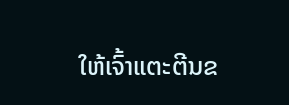ໃຫ້ເຈົ້າແຕະຕີນຂ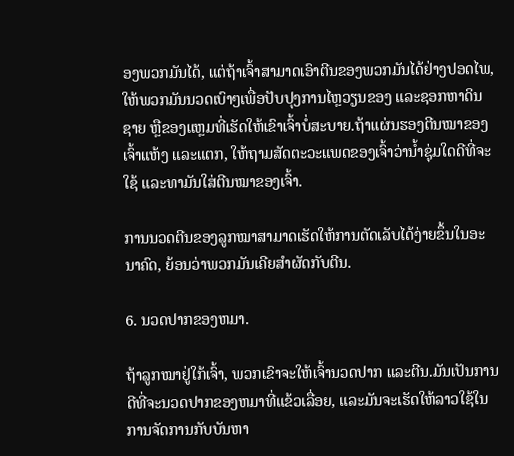ອງພວກມັນໄດ້, ແຕ່ຖ້າເຈົ້າສາມາດເອົາຕີນຂອງພວກມັນໄດ້ຢ່າງປອດໄພ, ໃຫ້ພວກມັນນວດເບົາໆເພື່ອປັບປຸງການໄຫຼວຽນຂອງ ແລະຊອກຫາດິນຊາຍ ຫຼືຂອງແຫຼມທີ່ເຮັດໃຫ້ເຂົາເຈົ້າບໍ່ສະບາຍ.ຖ້າແຜ່ນຮອງຕີນໝາຂອງເຈົ້າແຫ້ງ ແລະແຕກ, ໃຫ້ຖາມສັດຕະວະແພດຂອງເຈົ້າວ່ານໍ້າຊຸ່ມໃດດີທີ່ຈະໃຊ້ ແລະທາມັນໃສ່ຕີນໝາຂອງເຈົ້າ.

ການນວດຕີນຂອງລູກໝາສາມາດເຮັດໃຫ້ການຕັດເລັບໄດ້ງ່າຍຂຶ້ນໃນອະນາຄົດ, ຍ້ອນວ່າພວກມັນເຄີຍສຳຜັດກັບຕີນ.

6. ນວດປາກຂອງຫມາ.

ຖ້າລູກໝາຢູ່ໃກ້ເຈົ້າ, ພວກເຂົາຈະໃຫ້ເຈົ້ານວດປາກ ແລະຕີນ.ມັນເປັນການດີທີ່ຈະນວດປາກຂອງຫມາທີ່ແຂ້ວເລື່ອຍ, ແລະມັນຈະເຮັດໃຫ້ລາວໃຊ້ໃນການຈັດການກັບບັນຫາ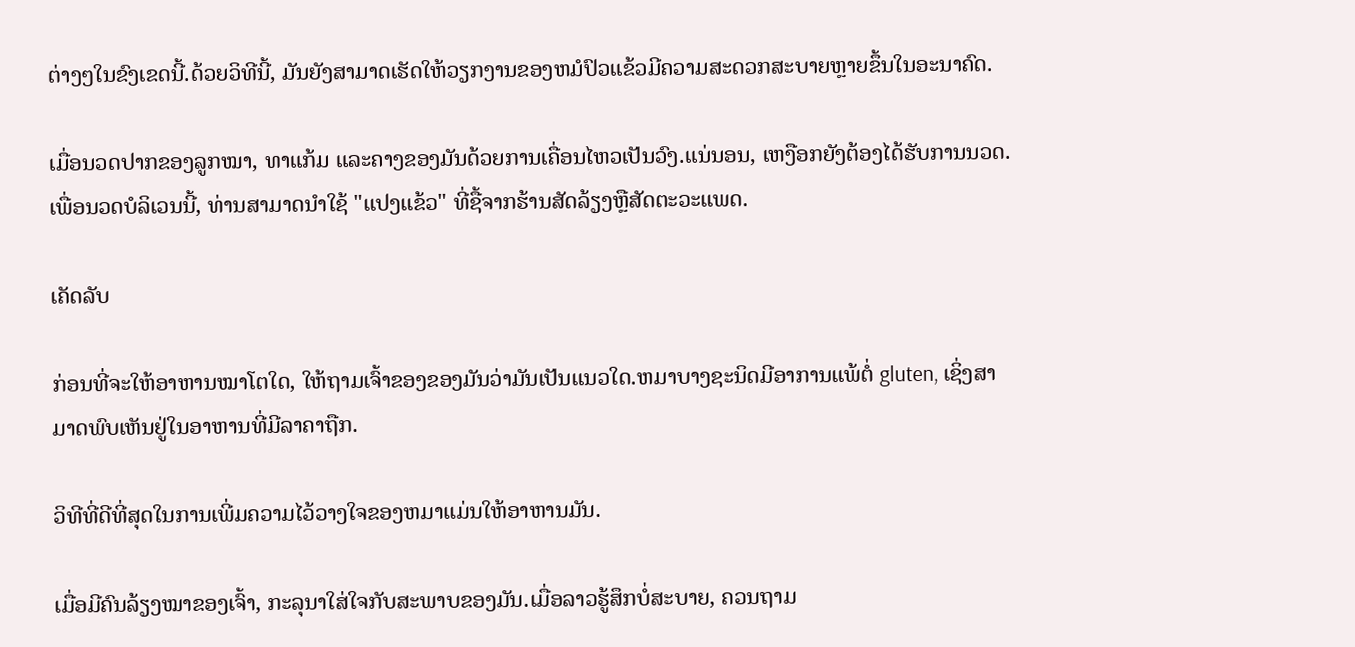ຕ່າງໆໃນຂົງເຂດນີ້.ດ້ວຍວິທີນີ້, ມັນຍັງສາມາດເຮັດໃຫ້ວຽກງານຂອງຫມໍປົວແຂ້ວມີຄວາມສະດວກສະບາຍຫຼາຍຂຶ້ນໃນອະນາຄົດ.

ເມື່ອນວດປາກຂອງລູກໝາ, ທາແກ້ມ ແລະຄາງຂອງມັນດ້ວຍການເຄື່ອນໄຫວເປັນວົງ.ແນ່ນອນ, ເຫງືອກຍັງຕ້ອງໄດ້ຮັບການນວດ.ເພື່ອນວດບໍລິເວນນີ້, ທ່ານສາມາດນໍາໃຊ້ "ແປງແຂ້ວ" ທີ່ຊື້ຈາກຮ້ານສັດລ້ຽງຫຼືສັດຕະວະແພດ.

ເຄັດລັບ

ກ່ອນທີ່ຈະໃຫ້ອາຫານໝາໂຕໃດ, ໃຫ້ຖາມເຈົ້າຂອງຂອງມັນວ່າມັນເປັນແນວໃດ.ຫມາບາງຊະນິດມີອາການແພ້ຕໍ່ gluten, ເຊິ່ງສາມາດພົບເຫັນຢູ່ໃນອາຫານທີ່ມີລາຄາຖືກ.

ວິທີທີ່ດີທີ່ສຸດໃນການເພີ່ມຄວາມໄວ້ວາງໃຈຂອງຫມາແມ່ນໃຫ້ອາຫານມັນ.

ເມື່ອມີຄົນລ້ຽງໝາຂອງເຈົ້າ, ກະລຸນາໃສ່ໃຈກັບສະພາບຂອງມັນ.ເມື່ອລາວຮູ້ສຶກບໍ່ສະບາຍ, ຄວນຖາມ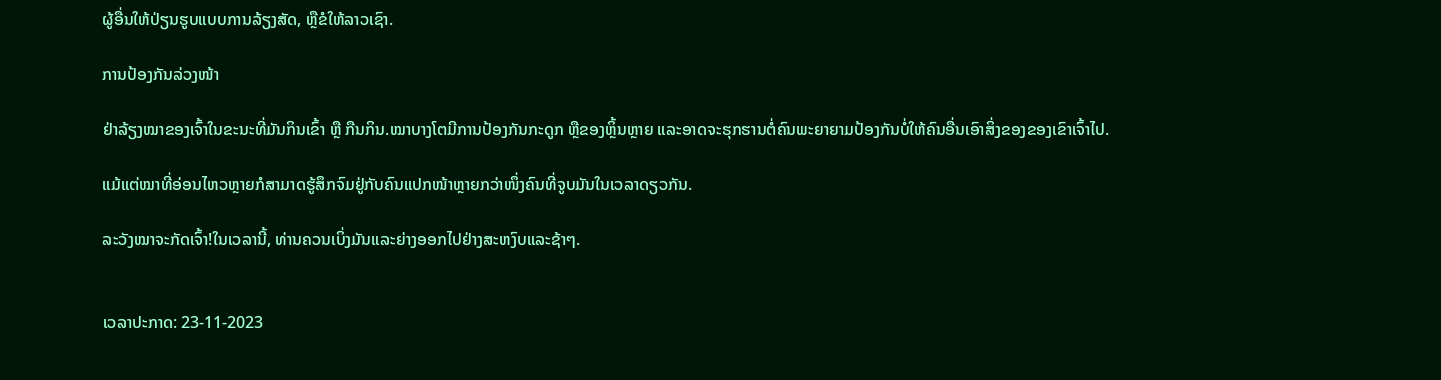ຜູ້ອື່ນໃຫ້ປ່ຽນຮູບແບບການລ້ຽງສັດ, ຫຼືຂໍໃຫ້ລາວເຊົາ.

ການປ້ອງກັນລ່ວງໜ້າ

ຢ່າລ້ຽງໝາຂອງເຈົ້າໃນຂະນະທີ່ມັນກິນເຂົ້າ ຫຼື ກືນກິນ.ໝາບາງໂຕມີການປ້ອງກັນກະດູກ ຫຼືຂອງຫຼິ້ນຫຼາຍ ແລະອາດຈະຮຸກຮານຕໍ່ຄົນພະຍາຍາມປ້ອງກັນບໍ່ໃຫ້ຄົນອື່ນເອົາສິ່ງຂອງຂອງເຂົາເຈົ້າໄປ.

ແມ້ແຕ່ໝາທີ່ອ່ອນໄຫວຫຼາຍກໍສາມາດຮູ້ສຶກຈົມຢູ່ກັບຄົນແປກໜ້າຫຼາຍກວ່າໜຶ່ງຄົນທີ່ຈູບມັນໃນເວລາດຽວກັນ.

ລະວັງໝາຈະກັດເຈົ້າ!ໃນເວລານີ້, ທ່ານຄວນເບິ່ງມັນແລະຍ່າງອອກໄປຢ່າງສະຫງົບແລະຊ້າໆ.


ເວລາປະກາດ: 23-11-2023